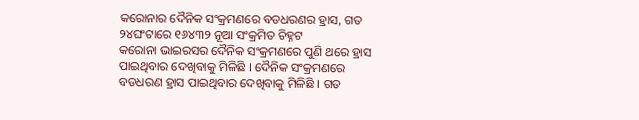କରୋନାର ଦୈନିକ ସଂକ୍ରମଣରେ ବଡଧରଣର ହ୍ରାସ, ଗତ ୨୪ଘଂଟାରେ ୧୬୪୩୨ ନୂଆ ସଂକ୍ରମିତ ଚିହ୍ନଟ
କରୋନା ଭାଇରସର ଦୈନିକ ସଂକ୍ରମଣରେ ପୁଣି ଥରେ ହ୍ରାସ ପାଇଥିବାର ଦେଖିବାକୁ ମିଳିଛି । ଦୈନିକ ସଂକ୍ରମଣରେ ବଡଧରଣ ହ୍ରାସ ପାଇଥିବାର ଦେଖିବାକୁ ମିଳିଛି । ଗତ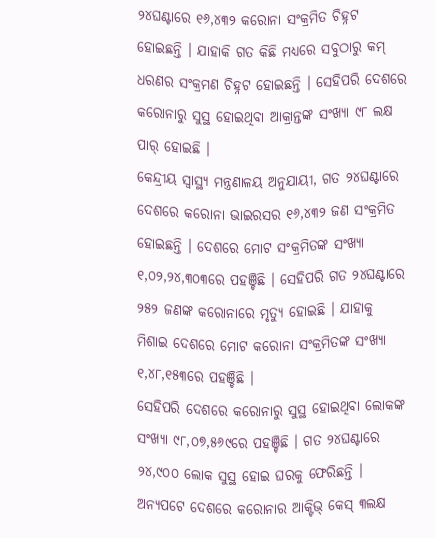୨୪ଘଣ୍ଟାରେ ୧୬,୪୩୨ କରୋନା ସଂକ୍ରମିତ ଚିହ୍ନଟ ହୋଇଛନ୍ତି । ଯାହାକି ଗତ କିଛି ମଧ୍ୟରେ ସବୁଠାରୁ କମ୍ ଧରଣର ସଂକ୍ରମଣ ଚିହ୍ନଟ ହୋଇଛନ୍ତି । ସେହିପରି ଦେଶରେ କରୋନାରୁ ସୁସ୍ଥ ହୋଇଥିବା ଆକ୍ରାନ୍ତଙ୍କ ସଂଖ୍ୟା ୯୮ ଲକ୍ଷ ପାର୍ ହୋଇଛି ।
କେନ୍ଦ୍ରୀୟ ସ୍ୱାସ୍ଥ୍ୟ ମନ୍ତ୍ରଣାଳୟ ଅନୁଯାୟୀ, ଗତ ୨୪ଘଣ୍ଟାରେ ଦେଶରେ କରୋନା ଭାଇରସର ୧୬,୪୩୨ ଜଣ ସଂକ୍ରମିତ ହୋଇଛନ୍ତି । ଦେଶରେ ମୋଟ ସଂକ୍ରମିତଙ୍କ ସଂଖ୍ୟା ୧,୦୨,୨୪,୩୦୩ରେ ପହଞ୍ଚିଛି । ସେହିପରି ଗତ ୨୪ଘଣ୍ଟାରେ ୨୫୨ ଜଣଙ୍କ କରୋନାରେ ମୃତ୍ୟୁ ହୋଇଛି । ଯାହାକୁ ମିଶାଇ ଦେଶରେ ମୋଟ କରୋନା ସଂକ୍ରମିତଙ୍କ ସଂଖ୍ୟା ୧,୪୮,୧୫୩ରେ ପହଞ୍ଚିଛି ।
ସେହିପରି ଦେଶରେ କରୋନାରୁ ସୁସ୍ଥ ହୋଇଥିବା ଲୋକଙ୍କ ସଂଖ୍ୟା ୯୮,୦୭,୫୬୯ରେ ପହଞ୍ଚିଛି । ଗତ ୨୪ଘଣ୍ଟାରେ ୨୪,୯୦୦ ଲୋକ ସୁସ୍ଥ ହୋଇ ଘରକୁ ଫେରିଛନ୍ତି । ଅନ୍ୟପଟେ ଦେଶରେ କରୋନାର ଆକ୍ଟିଭ୍ କେସ୍ ୩ଲକ୍ଷ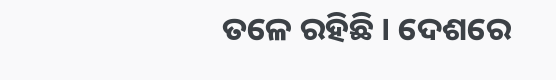ତଳେ ରହିଛି । ଦେଶରେ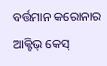ବର୍ତ୍ତମାନ କରୋନାର ଆକ୍ଟିଭ୍ କେସ୍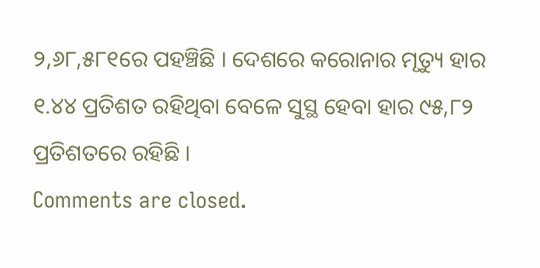୨,୬୮,୫୮୧ରେ ପହଞ୍ଚିଛି । ଦେଶରେ କରୋନାର ମୃତ୍ୟୁ ହାର ୧.୪୪ ପ୍ରତିଶତ ରହିଥିବା ବେଳେ ସୁସ୍ଥ ହେବା ହାର ୯୫,୮୨ ପ୍ରତିଶତରେ ରହିଛି ।
Comments are closed.